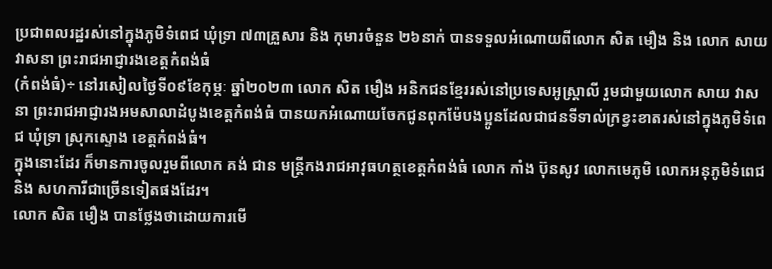ប្រជាពលរដ្ឋរស់នៅក្នុងភូមិទំពេជ ឃុំទ្រា ៧៣គ្រួសារ និង កុមារចំនួន ២៦នាក់ បានទទួលអំណោយពីលោក សិត មឿង និង លោក សាយ វាសនា ព្រះរាជអាជ្ញារងខេត្តកំពង់ធំ
(កំពង់ធំ)÷ នៅរសៀលថ្ងៃទី០៩ខែកុម្ភៈ ឆ្នាំ២០២៣ លោក សិត មឿង អនិកជនខ្មែររស់នៅប្រទេសអូស្ត្រាលី រួមជាមួយលោក សាយ វាសនា ព្រះរាជអាជ្ញារងអមសាលាដំបូងខេត្តកំពង់ធំ បានយកអំណោយចែកជូនពុកម៉ែបងប្អូនដែលជាជនទីទាល់ក្រខ្វះខាតរស់នៅក្នុងភូមិទំពេជ ឃុំទ្រា ស្រុកស្ទោង ខេត្តកំពង់ធំ។
ក្នុងនោះដែរ ក៏មានការចូលរួមពីលោក គង់ ជាន មន្ត្រីកងរាជអាវុធហត្ថខេត្តកំពង់ធំ លោក កាំង ប៊ុនសូវ លោកមេភូមិ លោកអនុភូមិទំពេជ និង សហការីជាច្រើនទៀតផងដែរ។
លោក សិត មឿង បានថ្លែងថាដោយការមើ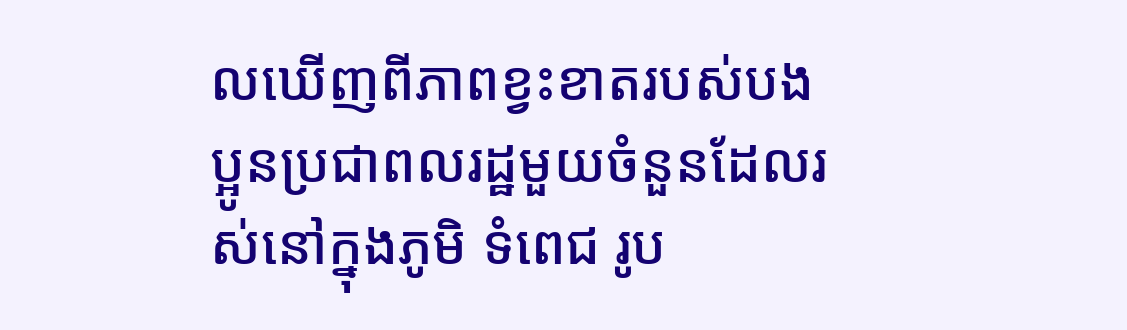លឃើញពីភាពខ្វះខាតរបស់បងប្អូនប្រជាពលរដ្ឋមួយចំនួនដែលរស់នៅក្នុងភូមិ ទំពេជ រូប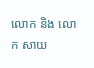លោក និង លោក សាយ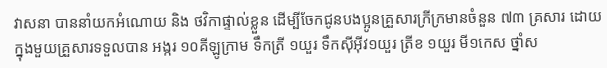វាសនា បាននាំយកអំណោយ និង ថវិកាផ្ទាល់ខ្លួន ដើម្បីចែកជូនបងប្អូនគ្រួសារក្រីក្រមានចំនួន ៧៣ គ្រសារ ដោយក្នុងមួយគ្រួសារទទួលបាន អង្ករ ១០គីឡូក្រាម ទឹកត្រី ១យួរ ទឹកសុីអុីវ១យួរ ត្រីខ ១យួរ មី១កេស ថ្នាំស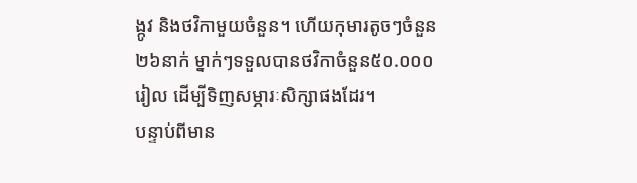ង្កូវ និងថវិកាមួយចំនួន។ ហើយកុមារតូចៗចំនួន ២៦នាក់ ម្នាក់ៗទទួលបានថវិកាចំនួន៥០.០០០រៀល ដើម្បីទិញសម្ភារៈសិក្សាផងដែរ។
បន្ទាប់ពីមាន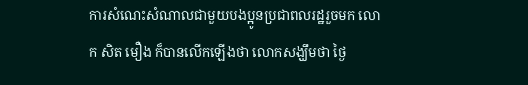ការសំណេះសំណាលជាមួយបងប្អូនប្រជាពលរដ្ឋរួចមក លោក សិត មឿង ក៏បានលើកឡើងថា លោកសង្ឃឹមថា ថ្ងៃ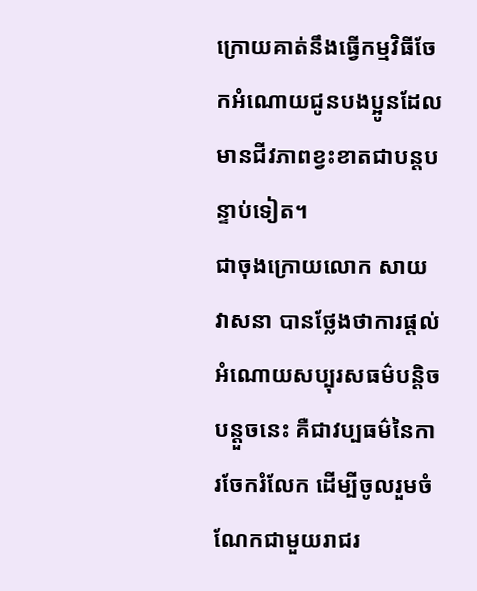ក្រោយគាត់នឹងធ្វើកម្មវិធីចែកអំណោយជូនបងប្អូនដែលមានជីវភាពខ្វះខាតជាបន្តបន្ទាប់ទៀត។
ជាចុងក្រោយលោក សាយ វាសនា បានថ្លែងថាការផ្ដល់អំណោយសប្បុរសធម៌បន្តិចបន្តួចនេះ គឺជាវប្បធម៌នៃការចែករំលែក ដើម្បីចូលរួមចំណែកជាមួយរាជរ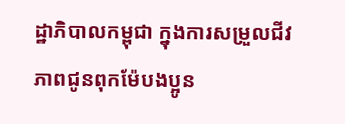ដ្ឋាភិបាលកម្ពុជា ក្នុងការសម្រួលជីវភាពជូនពុកម៉ែបងប្អូន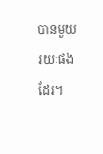បានមួយរយៈផងដែរ។